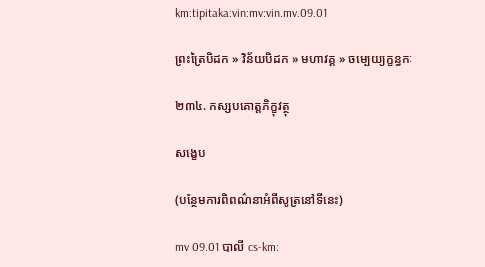km:tipitaka:vin:mv:vin.mv.09.01

ព្រះត្រៃបិដក » វិន័យបិដក » មហាវគ្គ » ចម្បេយ្យក្ខន្ធកៈ

២៣៤. កស្សបគោត្តភិក្ខុវត្ថុ

សង្ខេប

(បន្ថែមការពិពណ៌នាអំពីសូត្រនៅទីនេះ)

mv 09.01 បាលី cs-km: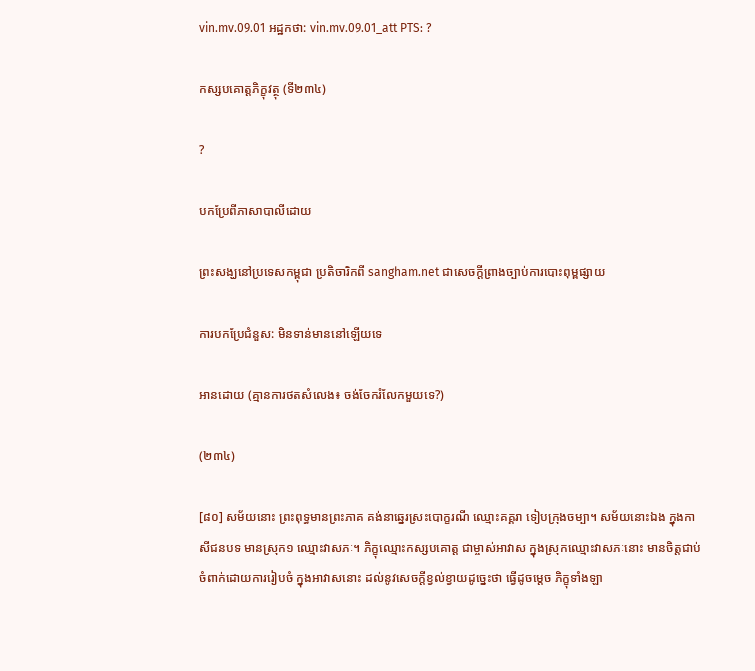vin.mv.09.01 អដ្ឋកថា: vin.mv.09.01_att PTS: ?

កស្សបគោត្តភិក្ខុវត្ថុ (ទី២៣៤)

?

បកប្រែពីភាសាបាលីដោយ

ព្រះសង្ឃនៅប្រទេសកម្ពុជា ប្រតិចារិកពី sangham.net ជាសេចក្តីព្រាងច្បាប់ការបោះពុម្ពផ្សាយ

ការបកប្រែជំនួស: មិនទាន់មាននៅឡើយទេ

អានដោយ (គ្មានការថតសំលេង៖ ចង់ចែករំលែកមួយទេ?)

(២៣៤)

[៨០] សម័យនោះ ព្រះពុទ្ធមានព្រះភាគ គង់នាឆ្នេរស្រះបោក្ខរណី ឈ្មោះគគ្គរា ទៀបក្រុងចម្បា។ សម័យនោះឯង ក្នុងកាសីជនបទ មានស្រុក១ ឈ្មោះវាសភៈ។ ភិក្ខុឈ្មោះកស្សបគោត្ត ជាម្ចាស់អាវាស ក្នុងស្រុកឈ្មោះវាសភៈនោះ មានចិត្តជាប់ចំពាក់ដោយការរៀបចំ ក្នុងអាវាសនោះ ដល់នូវសេចក្តីខ្វល់ខ្វាយដូច្នេះថា ធ្វើដូចម្តេច ភិក្ខុទាំងឡា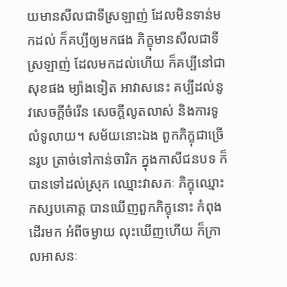យមានសីលជាទីស្រឡាញ់ ដែលមិនទាន់មកដល់ ក៏គប្បីឲ្យមកផង ភិក្ខុមានសីលជាទីស្រឡាញ់ ដែលមកដល់ហើយ ក៏គប្បីនៅជាសុខផង ម្យ៉ាងទៀត អាវាសនេះ គប្បីដល់នូវសេចក្តីចំរើន សេចក្តីលូតលាស់ និងការទូលំទូលាយ។ សម័យនោះឯង ពួកភិក្ខុជាច្រើនរូប ត្រាច់ទៅកាន់ចារិក ក្នុងកាសីជនបទ ក៏បានទៅដល់ស្រុក ឈ្មោះវាសភៈ ភិក្ខុឈ្មោះកស្សបគោត្ត បានឃើញពួកភិក្ខុនោះ កំពុងដើរមក អំពីចម្ងាយ លុះឃើញហើយ ក៏ក្រាលអាសនៈ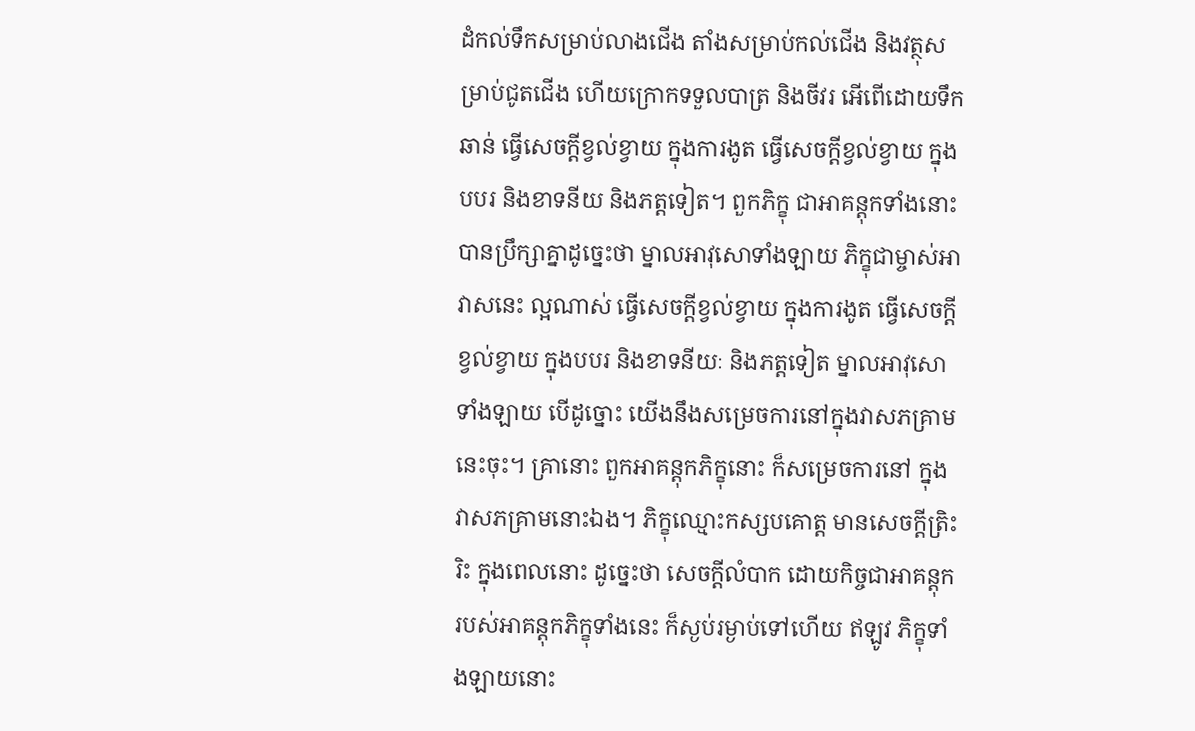ដំកល់ទឹកសម្រាប់លាងជើង តាំងសម្រាប់កល់ជើង និងវត្ថុសម្រាប់ជូតជើង ហើយក្រោកទទួលបាត្រ និងចីវរ អើពើដោយទឹកឆាន់ ធ្វើសេចក្តីខ្វល់ខ្វាយ ក្នុងការងូត ធ្វើសេចក្តីខ្វល់ខ្វាយ ក្នុងបបរ និងខាទនីយ និងភត្តទៀត។ ពួកភិក្ខុ ជាអាគន្តុកទាំងនោះ បានប្រឹក្សាគ្នាដូច្នេះថា ម្នាលអាវុសោទាំងឡាយ ភិក្ខុជាម្ចាស់អាវាសនេះ ល្អណាស់ ធ្វើសេចក្តីខ្វល់ខ្វាយ ក្នុងការងូត ធ្វើសេចក្តីខ្វល់ខ្វាយ ក្នុងបបរ និងខាទនីយៈ និងភត្តទៀត ម្នាលអាវុសោទាំងឡាយ បើដូច្នោះ យើងនឹងសម្រេចការនៅក្នុងវាសភគ្រាមនេះចុះ។ គ្រានោះ ពួកអាគន្តុកភិក្ខុនោះ ក៏សម្រេចការនៅ ក្នុងវាសភគ្រាមនោះឯង។ ភិក្ខុឈ្មោះកស្សបគោត្ត មានសេចក្តីត្រិះរិះ ក្នុងពេលនោះ ដូច្នេះថា សេចក្តីលំបាក ដោយកិច្ចជាអាគន្តុក របស់អាគន្តុកភិក្ខុទាំងនេះ ក៏ស្ងប់រម្ងាប់ទៅហើយ ឥឡូវ ភិក្ខុទាំងឡាយនោះ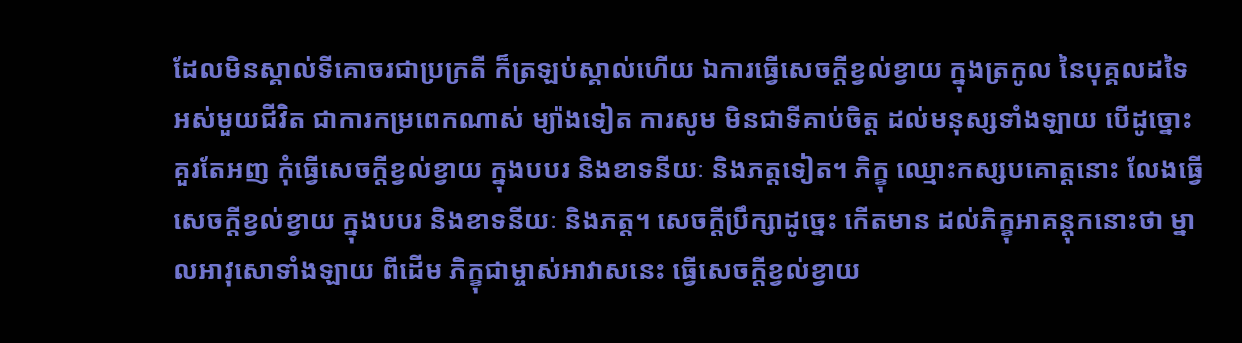ដែលមិនស្គាល់ទីគោចរជាប្រក្រតី ក៏ត្រឡប់ស្គាល់ហើយ ឯការធ្វើសេចក្តីខ្វល់ខ្វាយ ក្នុងត្រកូល នៃបុគ្គលដទៃ អស់មួយជីវិត ជាការកម្រពេកណាស់ ម្យ៉ាងទៀត ការសូម មិនជាទីគាប់ចិត្ត ដល់មនុស្សទាំងឡាយ បើដូច្នោះ គួរតែអញ កុំធ្វើសេចក្តីខ្វល់ខ្វាយ ក្នុងបបរ និងខាទនីយៈ និងភត្តទៀត។ ភិក្ខុ ឈ្មោះកស្សបគោត្តនោះ លែងធ្វើសេចក្តីខ្វល់ខ្វាយ ក្នុងបបរ និងខាទនីយៈ និងភត្ត។ សេចក្តីប្រឹក្សាដូច្នេះ កើតមាន ដល់ភិក្ខុអាគន្តុកនោះថា ម្នាលអាវុសោទាំងឡាយ ពីដើម ភិក្ខុជាម្ចាស់អាវាសនេះ ធ្វើសេចក្តីខ្វល់ខ្វាយ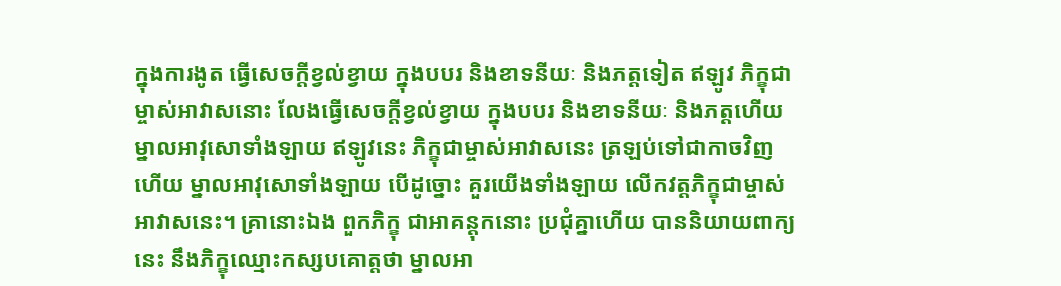ក្នុងការងូត ធ្វើសេចក្តីខ្វល់ខ្វាយ ក្នុងបបរ និងខាទនីយៈ និងភត្តទៀត ឥឡូវ ភិក្ខុជាម្ចាស់អាវាសនោះ លែងធ្វើសេចក្តីខ្វល់ខ្វាយ ក្នុងបបរ និងខាទនីយៈ និងភត្តហើយ ម្នាលអាវុសោទាំងឡាយ ឥឡូវនេះ ភិក្ខុជាម្ចាស់អាវាសនេះ ត្រឡប់ទៅជាកាចវិញហើយ ម្នាលអាវុសោទាំងឡាយ បើដូច្នោះ គួរយើងទាំងឡាយ លើកវត្តភិក្ខុជាម្ចាស់អាវាសនេះ។ គ្រានោះឯង ពួកភិក្ខុ ជាអាគន្តុកនោះ ប្រជុំគ្នាហើយ បាននិយាយពាក្យនេះ នឹងភិក្ខុឈ្មោះកស្សបគោត្តថា ម្នាលអា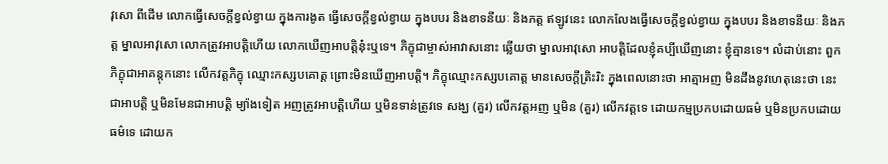វុសោ ពីដើម លោកធ្វើសេចក្តីខ្វល់ខ្វាយ ក្នុងការងូត ធ្វើសេចក្តីខ្វល់ខ្វាយ ក្នុងបបរ និងខាទនីយៈ និងភត្ត ឥឡូវនេះ លោកលែងធ្វើសេចក្តីខ្វល់ខ្វាយ ក្នុងបបរ និងខាទនីយៈ និងភត្ត ម្នាលអាវុសោ លោកត្រូវអាបត្តិហើយ លោកឃើញអាបត្តិនុ៎ះឬទេ។ ភិក្ខុជាម្ចាស់អាវាសនោះ ឆ្លើយថា ម្នាលអាវុសោ អាបត្តិដែលខ្ញុំគប្បីឃើញនោះ ខ្ញុំគ្មានទេ។ លំដាប់នោះ ពួកភិក្ខុជាអាគន្តុកនោះ លើកវត្តភិក្ខុ ឈ្មោះកស្សបគោត្ត ព្រោះមិនឃើញអាបត្តិ។ ភិក្ខុឈ្មោះកស្សបគោត្ត មានសេចក្តីត្រិះរិះ ក្នុងពេលនោះថា អាត្មាអញ មិនដឹងនូវហេតុនេះថា នេះជាអាបត្តិ ឬមិនមែនជាអាបត្តិ ម្យ៉ាងទៀត អញត្រូវអាបត្តិហើយ ឬមិនទាន់ត្រូវទេ សង្ឃ (គួរ) លើកវត្តអញ ឬមិន (គួរ) លើកវត្តទេ ដោយកម្មប្រកបដោយធម៌ ឬមិនប្រកបដោយធម៌ទេ ដោយក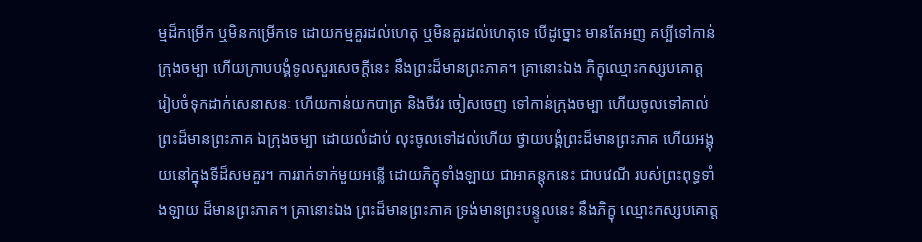ម្មដ៏កម្រើក ឬមិនកម្រើកទេ ដោយកម្មគួរដល់ហេតុ ឬមិនគួរដល់ហេតុទេ បើដូច្នោះ មានតែអញ គប្បីទៅកាន់ក្រុងចម្បា ហើយក្រាបបង្គំទូលសួរសេចក្តីនេះ នឹងព្រះដ៏មានព្រះភាគ។ គ្រានោះឯង ភិក្ខុឈ្មោះកស្សបគោត្ត រៀបចំទុកដាក់សេនាសនៈ ហើយកាន់យកបាត្រ និងចីវរ ចៀសចេញ ទៅកាន់ក្រុងចម្បា ហើយចូលទៅគាល់ព្រះដ៏មានព្រះភាគ ឯក្រុងចម្បា ដោយលំដាប់ លុះចូលទៅដល់ហើយ ថ្វាយបង្គំព្រះដ៏មានព្រះភាគ ហើយអង្គុយនៅក្នុងទីដ៏សមគួរ។ ការរាក់ទាក់មួយអន្លើ ដោយភិក្ខុទាំងឡាយ ជាអាគន្តុកនេះ ជាបវេណី របស់ព្រះពុទ្ធទាំងឡាយ ដ៏មានព្រះភាគ។ គ្រានោះឯង ព្រះដ៏មានព្រះភាគ ទ្រង់មានព្រះបន្ទូលនេះ នឹងភិក្ខុ ឈ្មោះកស្សបគោត្ត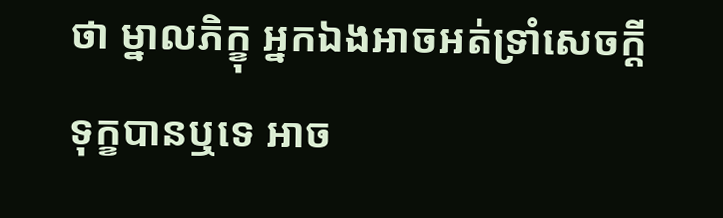ថា ម្នាលភិក្ខុ អ្នកឯងអាចអត់ទ្រាំសេចក្តីទុក្ខបានឬទេ អាច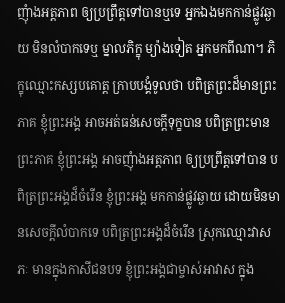ញុំាងអត្តភាព ឲ្យប្រព្រឹត្តទៅបានឬទេ អ្នកឯងមកកាន់ផ្លូវឆ្ងាយ មិនលំបាកទេឬ ម្នាលភិក្ខុ ម្យ៉ាងទៀត អ្នកមកពីណា។ ភិក្ខុឈ្មោះកស្សបគោត្ត ក្រាបបង្គំទូលថា បពិត្រព្រះដ៏មានព្រះភាគ ខ្ញុំព្រះអង្គ អាចអត់ធន់សេចក្តីទុក្ខបាន បពិត្រព្រះមានព្រះភាគ ខ្ញុំព្រះអង្គ អាចញុំាងអត្តភាព ឲ្យប្រព្រឹត្តទៅបាន បពិត្រព្រះអង្គដ៏ចំរើន ខ្ញុំព្រះអង្គ មកកាន់ផ្លូវឆ្ងាយ ដោយមិនមានសេចក្តីលំបាកទេ បពិត្រព្រះអង្គដ៏ចំរើន ស្រុកឈ្មោះវាសភៈ មានក្នុងកាសីជនបទ ខ្ញុំព្រះអង្គជាម្ចាស់អាវាស ក្នុង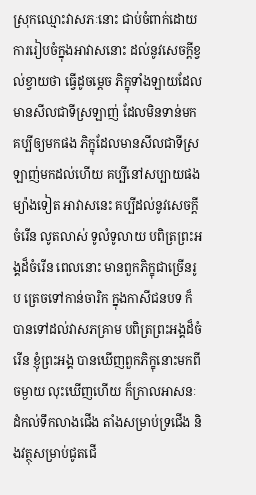ស្រុកឈ្មោះវាសភៈនោះ ជាប់ចំពាក់ដោយការរៀបចំក្នុងអាវាសនោះ ដល់នូវសេចក្តីខ្វល់ខ្វាយថា ធ្វើដូចម្តេច ភិក្ខុទាំងឡាយដែលមានសីលជាទីស្រឡាញ់ ដែលមិនទាន់មក គប្បីឲ្យមកផង ភិក្ខុដែលមានសីលជាទីស្រឡាញ់មកដល់ហើយ គប្បីនៅសប្បាយផង ម្យ៉ាងទៀត អាវាសនេះ គប្បីដល់នូវសេចក្តីចំរើន លូតលាស់ ទូលំទូលាយ បពិត្រព្រះអង្គដ៏ចំរើន ពេលនោះ មានពួកភិក្ខុជាច្រើនរូប ត្រេចទៅកាន់ចារិក ក្នុងកាសីជនបទ ក៏បានទៅដល់វាសភគ្រាម បពិត្រព្រះអង្គដ៏ចំរើន ខ្ញុំព្រះអង្គ បានឃើញពួកភិក្ខុនោះមកពីចម្ងាយ លុះឃើញហើយ ក៏ក្រាលអាសនៈ ដំកល់ទឹកលាងជើង តាំងសម្រាប់ទ្រជើង និងវត្ថុសម្រាប់ជូតជើ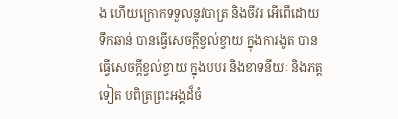ង ហើយក្រោកទទួលនូវបាត្រ និងចីវរ អើពើដោយទឹកឆាន់ បានធ្វើសេចក្តីខ្វល់ខ្វាយ ក្នុងការងូត បានធ្វើសេចក្តីខ្វល់ខ្វាយ ក្នុងបបរ និងខាទនីយៈ និងភត្តទៀត បពិត្រព្រះអង្គដ៏ចំ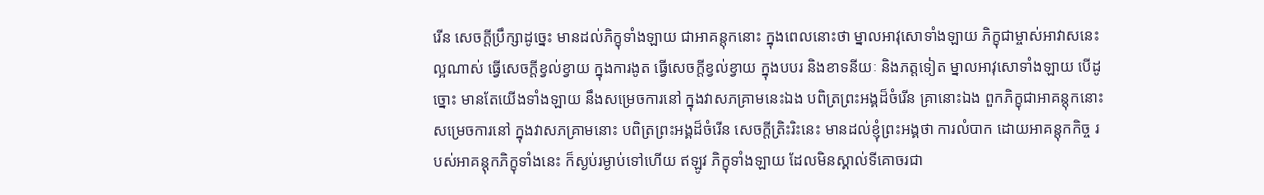រើន សេចក្តីប្រឹក្សាដូច្នេះ មានដល់ភិក្ខុទាំងឡាយ ជាអាគន្តុកនោះ ក្នុងពេលនោះថា ម្នាលអាវុសោទាំងឡាយ ភិក្ខុជាម្ចាស់អាវាសនេះ ល្អណាស់ ធ្វើសេចក្តីខ្វល់ខ្វាយ ក្នុងការងូត ធ្វើសេចក្តីខ្វល់ខ្វាយ ក្នុងបបរ និងខាទនីយៈ និងភត្តទៀត ម្នាលអាវុសោទាំងឡាយ បើដូច្នោះ មានតែយើងទាំងឡាយ នឹងសម្រេចការនៅ ក្នុងវាសភគ្រាមនេះឯង បពិត្រព្រះអង្គដ៏ចំរើន គ្រានោះឯង ពួកភិក្ខុជាអាគន្តុកនោះ សម្រេចការនៅ ក្នុងវាសភគ្រាមនោះ បពិត្រព្រះអង្គដ៏ចំរើន សេចក្តីត្រិះរិះនេះ មានដល់ខ្ញុំព្រះអង្គថា ការលំបាក ដោយអាគន្តុកកិច្ច របស់អាគន្តុកភិក្ខុទាំងនេះ ក៏ស្ងប់រម្ងាប់ទៅហើយ ឥឡូវ ភិក្ខុទាំងឡាយ ដែលមិនស្គាល់ទីគោចរជា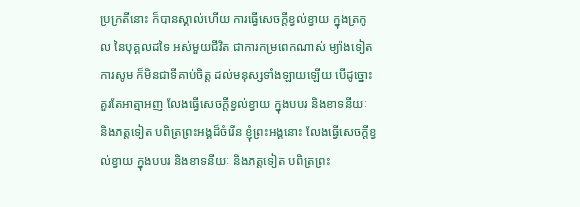ប្រក្រតីនោះ ក៏បានស្គាល់ហើយ ការធ្វើសេចក្តីខ្វល់ខ្វាយ ក្នុងត្រកូល នៃបុគ្គលដទៃ អស់មួយជីវិត ជាការកម្រពេកណាស់ ម្យ៉ាងទៀត ការសូម ក៏មិនជាទីគាប់ចិត្ត ដល់មនុស្សទាំងឡាយឡើយ បើដូច្នោះ គួរតែអាត្មាអញ លែងធ្វើសេចក្តីខ្វល់ខ្វាយ ក្នុងបបរ និងខាទនីយៈ និងភត្តទៀត បពិត្រព្រះអង្គដ៏ចំរើន ខ្ញុំព្រះអង្គនោះ លែងធ្វើសេចក្តីខ្វល់ខ្វាយ ក្នុងបបរ និងខាទនីយៈ និងភត្តទៀត បពិត្រព្រះ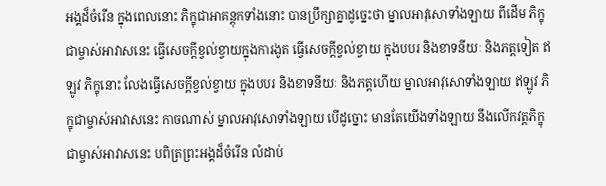អង្គដ៏ចំរើន ក្នុងពេលនោះ ភិក្ខុជាអាគន្តុកទាំងនោះ បានប្រឹក្សាគ្នាដូច្នេះថា ម្នាលអាវុសោទាំងឡាយ ពីដើម ភិក្ខុជាម្ចាស់អាវាសនេះ ធ្វើសេចក្តីខ្វល់ខ្វាយក្នុងការងូត ធ្វើសេចក្តីខ្វល់ខ្វាយ ក្នុងបបរ និងខាទនីយៈ និងភត្តទៀត ឥឡូវ ភិក្ខុនោះ លែងធ្វើសេចក្តីខ្វល់ខ្វាយ ក្នុងបបរ និងខាទនីយៈ និងភត្តហើយ ម្នាលអាវុសោទាំងឡាយ ឥឡូវ ភិក្ខុជាម្ចាស់អាវាសនេះ កាចណាស់ ម្នាលអាវុសោទាំងឡាយ បើដូច្នោះ មានតែយើងទាំងឡាយ នឹងលើកវត្តភិក្ខុជាម្ចាស់អាវាសនេះ បពិត្រព្រះអង្គដ៏ចំរើន លំដាប់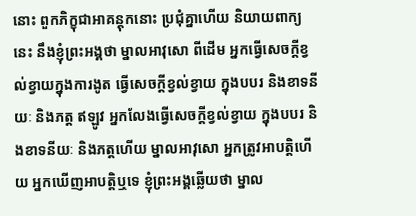នោះ ពួកភិក្ខុជាអាគន្តុកនោះ ប្រជុំគ្នាហើយ និយាយពាក្យនេះ នឹងខ្ញុំព្រះអង្គថា ម្នាលអាវុសោ ពីដើម អ្នកធ្វើសេចក្តីខ្វល់ខ្វាយក្នុងការងូត ធ្វើសេចក្តីខ្វល់ខ្វាយ ក្នុងបបរ និងខាទនីយៈ និងភត្ត ឥឡូវ អ្នកលែងធ្វើសេចក្តីខ្វល់ខ្វាយ ក្នុងបបរ និងខាទនីយៈ និងភត្តហើយ ម្នាលអាវុសោ អ្នកត្រូវអាបត្តិហើយ អ្នកឃើញអាបត្តិឬទេ ខ្ញុំព្រះអង្គឆ្លើយថា ម្នាល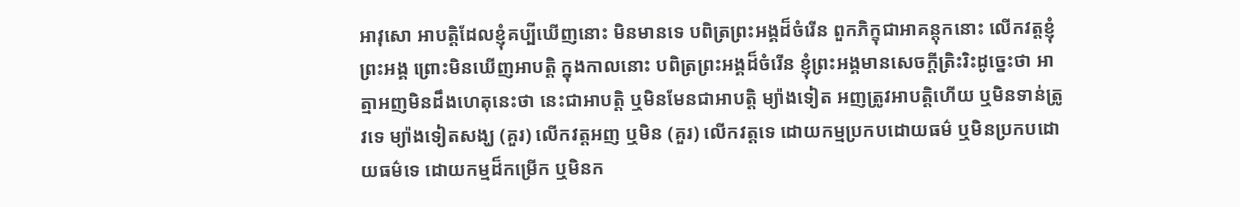អាវុសោ អាបត្តិដែលខ្ញុំគប្បីឃើញនោះ មិនមានទេ បពិត្រព្រះអង្គដ៏ចំរើន ពួកភិក្ខុជាអាគន្តុកនោះ លើកវត្តខ្ញុំព្រះអង្គ ព្រោះមិនឃើញអាបត្តិ ក្នុងកាលនោះ បពិត្រព្រះអង្គដ៏ចំរើន ខ្ញុំព្រះអង្គមានសេចក្តីត្រិះរិះដូច្នេះថា អាត្មាអញមិនដឹងហេតុនេះថា នេះជាអាបត្តិ ឬមិនមែនជាអាបត្តិ ម្យ៉ាងទៀត អញត្រូវអាបត្តិហើយ ឬមិនទាន់ត្រូវទេ ម្យ៉ាងទៀតសង្ឃ (គួរ) លើកវត្តអញ ឬមិន (គួរ) លើកវត្តទេ ដោយកម្មប្រកបដោយធម៌ ឬមិនប្រកបដោយធម៌ទេ ដោយកម្មដ៏កម្រើក ឬមិនក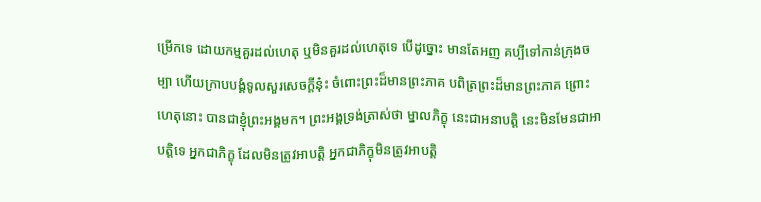ម្រើកទេ ដោយកម្មគួរដល់ហេតុ ឬមិនគួរដល់ហេតុទេ បើដូច្នោះ មានតែអញ គប្បីទៅកាន់ក្រុងចម្បា ហើយក្រាបបង្គំទូលសួរសេចក្តីនុ៎ះ ចំពោះព្រះដ៏មានព្រះភាគ បពិត្រព្រះដ៏មានព្រះភាគ ព្រោះហេតុនោះ បានជាខ្ញុំព្រះអង្គមក។ ព្រះអង្គទ្រង់ត្រាស់ថា ម្នាលភិក្ខុ នេះជាអនាបត្តិ នេះមិនមែនជាអាបត្តិទេ អ្នកជាភិក្ខុ ដែលមិនត្រូវអាបត្តិ អ្នកជាភិក្ខុមិនត្រូវអាបត្តិ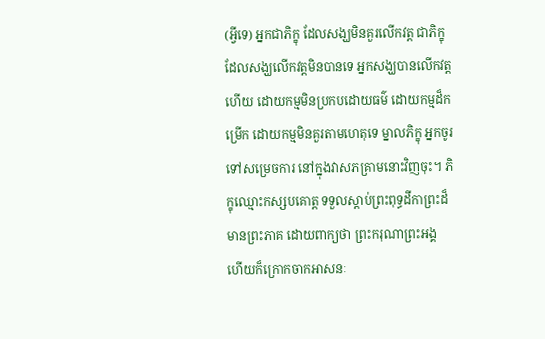(អ្វីទេ) អ្នកជាភិក្ខុ ដែលសង្ឃមិនគួរលើកវត្ត ជាភិក្ខុដែលសង្ឃលើកវត្តមិនបានទេ អ្នកសង្ឃបានលើកវត្តហើយ ដោយកម្មមិនប្រកបដោយធម៌ ដោយកម្មដ៏កម្រើក ដោយកម្មមិនគួរតាមហេតុទេ ម្នាលភិក្ខុ អ្នកចូរទៅសម្រេចការ នៅក្នុងវាសភគ្រាមនោះវិញចុះ។ ភិក្ខុឈ្មោះកស្សបគោត្ត ទទួលស្តាប់ព្រះពុទ្ធដីកាព្រះដ៏មានព្រះភាគ ដោយពាក្យថា ព្រះករុណាព្រះអង្គ ហើយក៏ក្រោកចាកអាសនៈ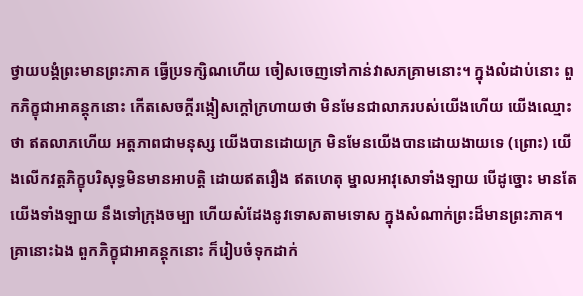ថ្វាយបង្គំព្រះមានព្រះភាគ ធ្វើប្រទក្សិណហើយ ចៀសចេញទៅកាន់វាសភគ្រាមនោះ។ ក្នុងលំដាប់នោះ ពួកភិក្ខុជាអាគន្តុកនោះ កើតសេចក្តីរង្កៀសក្តៅក្រហាយថា មិនមែនជាលាភរបស់យើងហើយ យើងឈ្មោះថា ឥតលាភហើយ អត្តភាពជាមនុស្ស យើងបានដោយក្រ មិនមែនយើងបានដោយងាយទេ (ព្រោះ) យើងលើកវត្តភិក្ខុបរិសុទ្ធមិនមានអាបត្តិ ដោយឥតរឿង ឥតហេតុ ម្នាលអាវុសោទាំងឡាយ បើដូច្នោះ មានតែយើងទាំងឡាយ នឹងទៅក្រុងចម្បា ហើយសំដែងនូវទោសតាមទោស ក្នុងសំណាក់ព្រះដ៏មានព្រះភាគ។ គ្រានោះឯង ពួកភិក្ខុជាអាគន្តុកនោះ ក៏រៀបចំទុកដាក់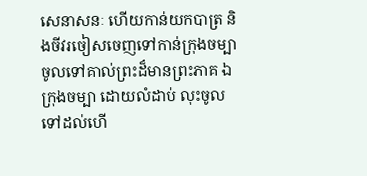សេនាសនៈ ហើយកាន់យកបាត្រ និងចីវរចៀសចេញទៅកាន់ក្រុងចម្បា ចូលទៅគាល់ព្រះដ៏មានព្រះភាគ ឯក្រុងចម្បា ដោយលំដាប់ លុះចូលទៅដល់ហើ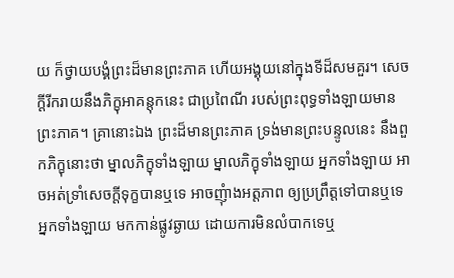យ ក៏ថ្វាយបង្គំព្រះដ៏មានព្រះភាគ ហើយអង្គុយនៅក្នុងទីដ៏សមគួរ។ សេចក្តីរីករាយនឹងភិក្ខុអាគន្តុកនេះ ជាប្រពៃណី របស់ព្រះពុទ្ធទាំងឡាយមានព្រះភាគ។ គ្រានោះឯង ព្រះដ៏មានព្រះភាគ ទ្រង់មានព្រះបន្ទូលនេះ នឹងពួកភិក្ខុនោះថា ម្នាលភិក្ខុទាំងឡាយ ម្នាលភិក្ខុទាំងឡាយ អ្នកទាំងឡាយ អាចអត់ទ្រាំសេចក្តីទុក្ខបានឬទេ អាចញុំាងអត្តភាព ឲ្យប្រព្រឹត្តទៅបានឬទេ អ្នកទាំងឡាយ មកកាន់ផ្លូវឆ្ងាយ ដោយការមិនលំបាកទេឬ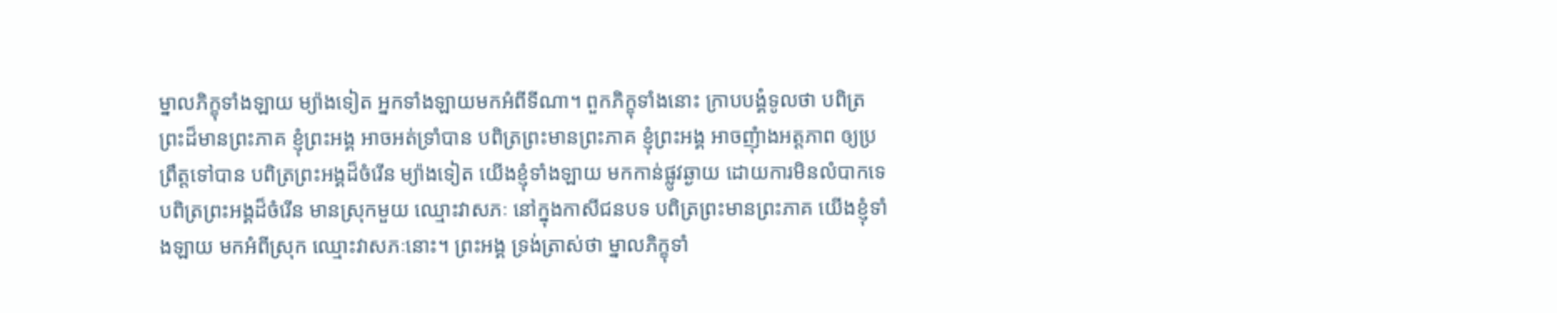ម្នាលភិក្ខុទាំងឡាយ ម្យ៉ាងទៀត អ្នកទាំងឡាយមកអំពីទីណា។ ពួកភិក្ខុទាំងនោះ ក្រាបបង្គំទូលថា បពិត្រព្រះដ៏មានព្រះភាគ ខ្ញុំព្រះអង្គ អាចអត់ទ្រាំបាន បពិត្រព្រះមានព្រះភាគ ខ្ញុំព្រះអង្គ អាចញុំាងអត្តភាព ឲ្យប្រព្រឹត្តទៅបាន បពិត្រព្រះអង្គដ៏ចំរើន ម្យ៉ាងទៀត យើងខ្ញុំទាំងឡាយ មកកាន់ផ្លូវឆ្ងាយ ដោយការមិនលំបាកទេ បពិត្រព្រះអង្គដ៏ចំរើន មានស្រុកមួយ ឈ្មោះវាសភៈ នៅក្នុងកាសីជនបទ បពិត្រព្រះមានព្រះភាគ យើងខ្ញុំទាំងឡាយ មកអំពីស្រុក ឈ្មោះវាសភៈនោះ។ ព្រះអង្គ ទ្រង់ត្រាស់ថា ម្នាលភិក្ខុទាំ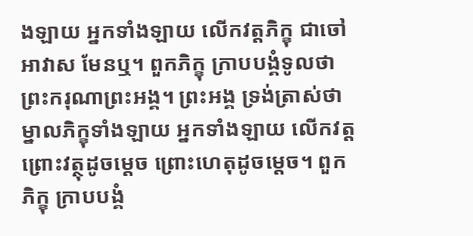ងឡាយ អ្នកទាំងឡាយ លើកវត្តភិក្ខុ ជាចៅអាវាស មែនឬ។ ពួកភិក្ខុ ក្រាបបង្គំទូលថា ព្រះករុណាព្រះអង្គ។ ព្រះអង្គ ទ្រង់ត្រាស់ថា ម្នាលភិក្ខុទាំងឡាយ អ្នកទាំងឡាយ លើកវត្ត ព្រោះវត្ថុដូចម្តេច ព្រោះហេតុដូចម្តេច។ ពួកភិក្ខុ ក្រាបបង្គំ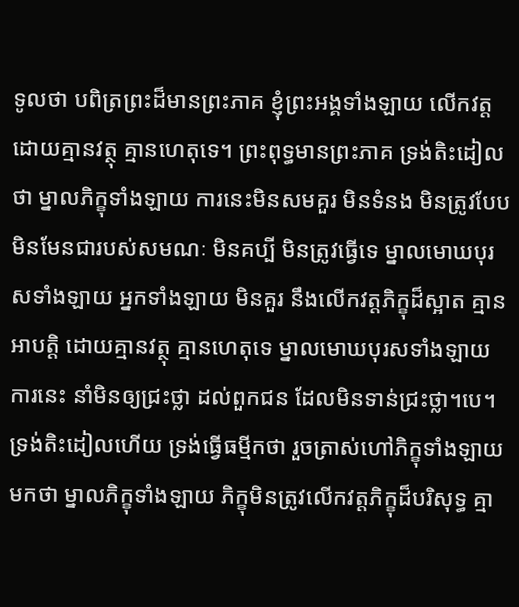ទូលថា បពិត្រព្រះដ៏មានព្រះភាគ ខ្ញុំព្រះអង្គទាំងឡាយ លើកវត្ត ដោយគ្មានវត្ថុ គ្មានហេតុទេ។ ព្រះពុទ្ធមានព្រះភាគ ទ្រង់តិះដៀលថា ម្នាលភិក្ខុទាំងឡាយ ការនេះមិនសមគួរ មិនទំនង មិនត្រូវបែប មិនមែនជារបស់សមណៈ មិនគប្បី មិនត្រូវធ្វើទេ ម្នាលមោឃបុរសទាំងឡាយ អ្នកទាំងឡាយ មិនគួរ នឹងលើកវត្តភិក្ខុដ៏ស្អាត គ្មានអាបត្តិ ដោយគ្មានវត្ថុ គ្មានហេតុទេ ម្នាលមោឃបុរសទាំងឡាយ ការនេះ នាំមិនឲ្យជ្រះថ្លា ដល់ពួកជន ដែលមិនទាន់ជ្រះថ្លា។បេ។ ទ្រង់តិះដៀលហើយ ទ្រង់ធ្វើធម្មីកថា រួចត្រាស់ហៅភិក្ខុទាំងឡាយមកថា ម្នាលភិក្ខុទាំងឡាយ ភិក្ខុមិនត្រូវលើកវត្តភិក្ខុដ៏បរិសុទ្ធ គ្មា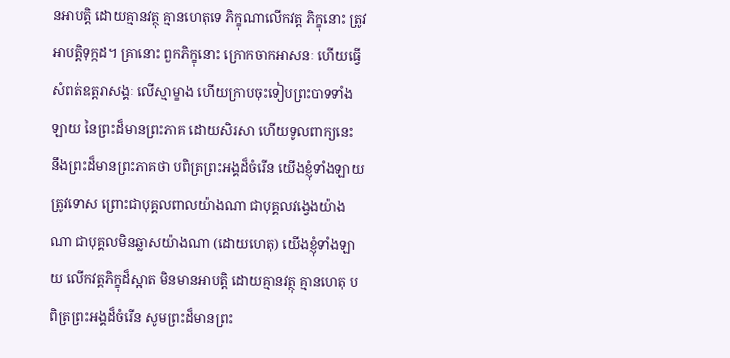នអាបត្តិ ដោយគ្មានវត្ថុ គ្មានហេតុទេ ភិក្ខុណាលើកវត្ត ភិក្ខុនោះ ត្រូវអាបត្តិទុក្កដ។ គ្រានោះ ពួកភិក្ខុនោះ ក្រោកចាកអាសនៈ ហើយធ្វើសំពត់ឧត្តរាសង្គៈ លើស្មាម្ខាង ហើយក្រាបចុះទៀបព្រះបាទទាំងឡាយ នៃព្រះដ៏មានព្រះភាគ ដោយសិរសា ហើយទូលពាក្យនេះ នឹងព្រះដ៏មានព្រះភាគថា បពិត្រព្រះអង្គដ៏ចំរើន យើងខ្ញុំទាំងឡាយ ត្រូវទោស ព្រោះជាបុគ្គលពាលយ៉ាងណា ជាបុគ្គលវង្វេងយ៉ាងណា ជាបុគ្គលមិនឆ្លាសយ៉ាងណា (ដោយហេតុ) យើងខ្ញុំទាំងឡាយ លើកវត្តភិក្ខុដ៏ស្អាត មិនមានអាបត្តិ ដោយគ្មានវត្ថុ គ្មានហេតុ បពិត្រព្រះអង្គដ៏ចំរើន សូមព្រះដ៏មានព្រះ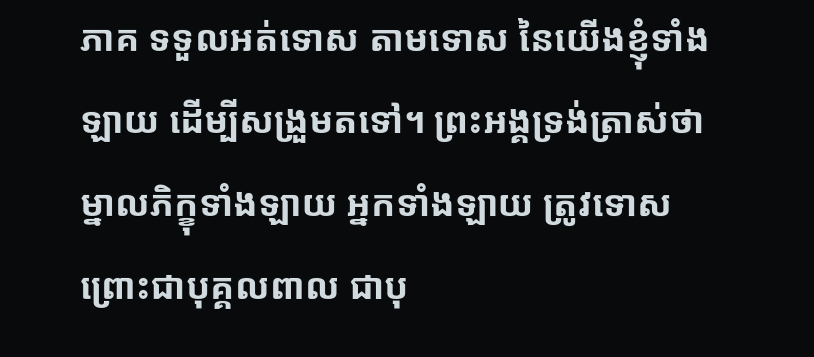ភាគ ទទួលអត់ទោស តាមទោស នៃយើងខ្ញុំទាំងឡាយ ដើម្បីសង្រួមតទៅ។ ព្រះអង្គទ្រង់ត្រាស់ថា ម្នាលភិក្ខុទាំងឡាយ អ្នកទាំងឡាយ ត្រូវទោស ព្រោះជាបុគ្គលពាល ជាបុ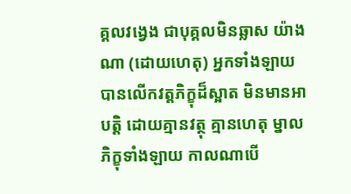គ្គលវង្វេង ជាបុគ្គលមិនឆ្លាស យ៉ាងណា (ដោយហេតុ) អ្នកទាំងឡាយ បានលើកវត្តភិក្ខុដ៏ស្អាត មិនមានអាបត្តិ ដោយគ្មានវត្ថុ គ្មានហេតុ ម្នាលភិក្ខុទាំងឡាយ កាលណាបើ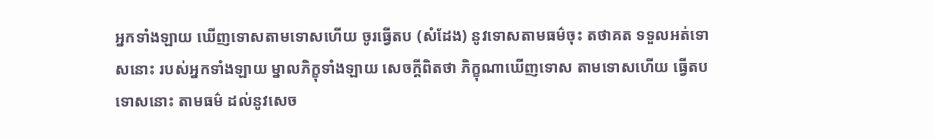អ្នកទាំងឡាយ ឃើញទោសតាមទោសហើយ ចូរធ្វើតប (សំដែង) នូវទោសតាមធម៌ចុះ តថាគត ទទួលអត់ទោសនោះ របស់អ្នកទាំងឡាយ ម្នាលភិក្ខុទាំងឡាយ សេចក្តីពិតថា ភិក្ខុណាឃើញទោស តាមទោសហើយ ធ្វើតបទោសនោះ តាមធម៌ ដល់នូវសេច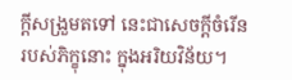ក្តីសង្រួមតទៅ នេះជាសេចក្តីចំរើន របស់ភិក្ខុនោះ ក្នុងអរិយវិន័យ។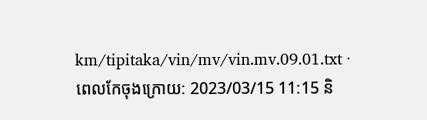km/tipitaka/vin/mv/vin.mv.09.01.txt · ពេលកែចុងក្រោយ: 2023/03/15 11:15 និ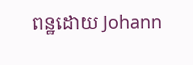ពន្ឋដោយ Johann